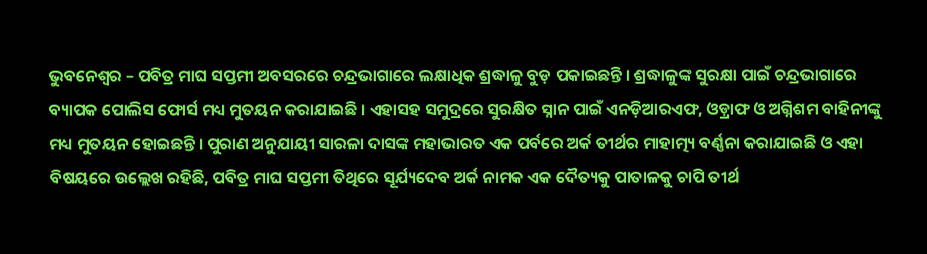ଭୁବନେଶ୍ୱର – ପବିତ୍ର ମାଘ ସପ୍ତମୀ ଅବସରରେ ଚନ୍ଦ୍ରଭାଗାରେ ଲକ୍ଷାଧିକ ଶ୍ରଦ୍ଧାଳୁ ବୁଡ଼ ପକାଇଛନ୍ତି । ଶ୍ରଦ୍ଧାଳୁଙ୍କ ସୁରକ୍ଷା ପାଇଁ ଚନ୍ଦ୍ରଭାଗାରେ ବ୍ୟାପକ ପୋଲିସ ଫୋର୍ସ ମଧ୍ୟ ମୁତୟନ କରାଯାଇଛି । ଏହାସହ ସମୁଦ୍ରରେ ସୁରକ୍ଷିତ ସ୍ନାନ ପାଇଁ ଏନଡ଼ିଆରଏଫ, ଓଡ଼୍ରାଫ ଓ ଅଗ୍ନିଶମ ବାହିନୀଙ୍କୁ ମଧ୍ୟ ମୁତୟନ ହୋଇଛନ୍ତି । ପୁରାଣ ଅନୁଯାୟୀ ସାରଳା ଦାସଙ୍କ ମହାଭାରତ ଏକ ପର୍ବରେ ଅର୍କ ତୀର୍ଥର ମାହାତ୍ମ୍ୟ ବର୍ଣ୍ଣନା କରାଯାଇଛି ଓ ଏହା ବିଷୟରେ ଉଲ୍ଲେଖ ରହିଛି, ପବିତ୍ର ମାଘ ସପ୍ତମୀ ତିଥିରେ ସୂର୍ଯ୍ୟଦେବ ଅର୍କ ନାମକ ଏକ ଦୈତ୍ୟକୁ ପାତାଳକୁ ଚାପି ତୀର୍ଥ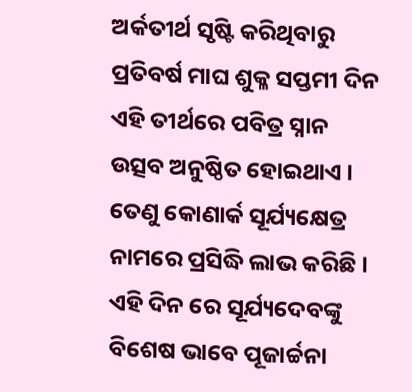ଅର୍କତୀର୍ଥ ସୃଷ୍ଟି କରିଥିବାରୁ ପ୍ରତିବର୍ଷ ମାଘ ଶୁକ୍ଳ ସପ୍ତମୀ ଦିନ ଏହି ତୀର୍ଥରେ ପବିତ୍ର ସ୍ନାନ ଉତ୍ସବ ଅନୁଷ୍ଠିତ ହୋଇଥାଏ । ତେଣୁ କୋଣାର୍କ ସୂର୍ଯ୍ୟକ୍ଷେତ୍ର ନାମରେ ପ୍ରସିଦ୍ଧି ଲାଭ କରିଛି । ଏହି ଦିନ ରେ ସୂର୍ଯ୍ୟଦେବଙ୍କୁ ବିଶେଷ ଭାବେ ପୂଜାର୍ଚ୍ଚନା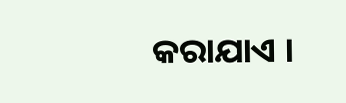କରାଯାଏ ।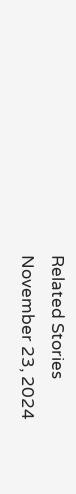Related Stories
November 23, 2024